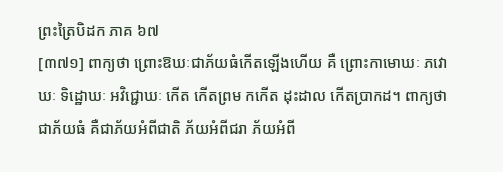ព្រះត្រៃបិដក ភាគ ៦៧
[៣៧១] ពាក្យថា ព្រោះឱឃៈជាភ័យធំកើតឡើងហើយ គឺ ព្រោះកាមោឃៈ ភវោឃៈ ទិដ្ឋោឃៈ អវិជ្ជោឃៈ កើត កើតព្រម កកើត ដុះដាល កើតប្រាកដ។ ពាក្យថា ជាភ័យធំ គឺជាភ័យអំពីជាតិ ភ័យអំពីជរា ភ័យអំពី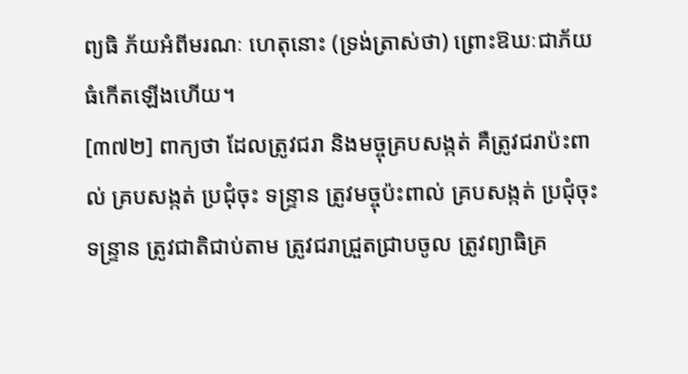ព្យធិ ភ័យអំពីមរណៈ ហេតុនោះ (ទ្រង់ត្រាស់ថា) ព្រោះឱឃៈជាភ័យធំកើតឡើងហើយ។
[៣៧២] ពាក្យថា ដែលត្រូវជរា និងមច្ចុគ្របសង្កត់ គឺត្រូវជរាប៉ះពាល់ គ្របសង្កត់ ប្រជុំចុះ ទន្រ្ទាន ត្រូវមច្ចុប៉ះពាល់ គ្របសង្កត់ ប្រជុំចុះ ទន្រ្ទាន ត្រូវជាតិជាប់តាម ត្រូវជរាជ្រួតជ្រាបចូល ត្រូវព្យាធិគ្រ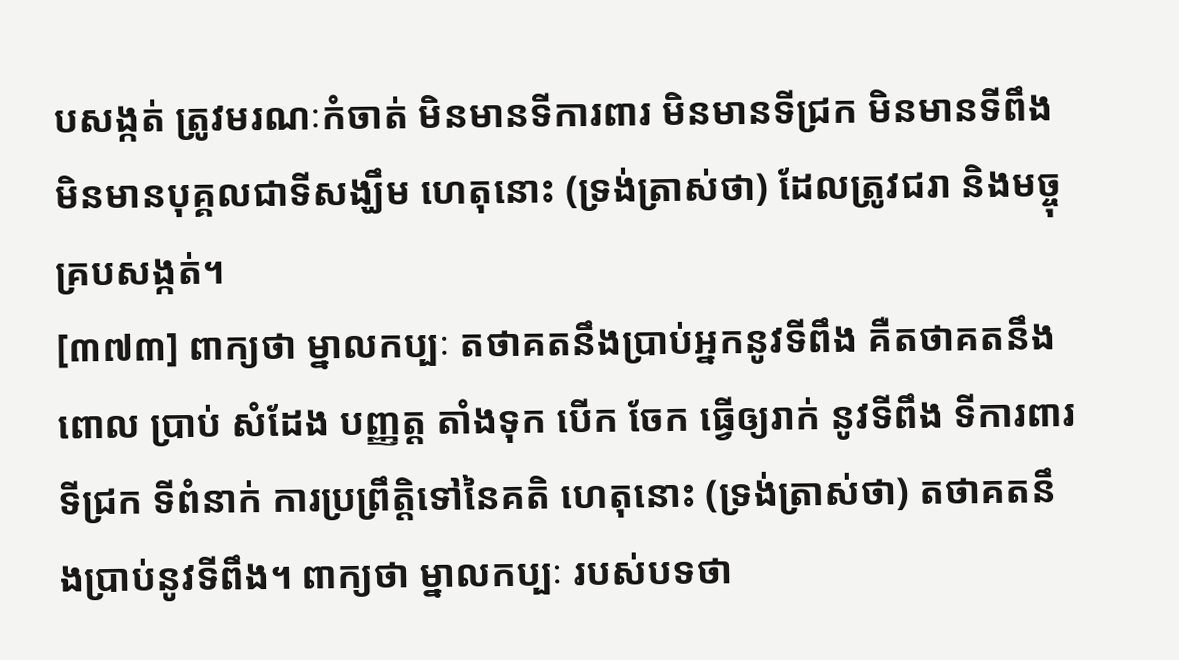បសង្កត់ ត្រូវមរណៈកំចាត់ មិនមានទីការពារ មិនមានទីជ្រក មិនមានទីពឹង មិនមានបុគ្គលជាទីសង្ឃឹម ហេតុនោះ (ទ្រង់ត្រាស់ថា) ដែលត្រូវជរា និងមច្ចុគ្របសង្កត់។
[៣៧៣] ពាក្យថា ម្នាលកប្បៈ តថាគតនឹងប្រាប់អ្នកនូវទីពឹង គឺតថាគតនឹងពោល ប្រាប់ សំដែង បញ្ញត្ត តាំងទុក បើក ចែក ធ្វើឲ្យរាក់ នូវទីពឹង ទីការពារ ទីជ្រក ទីពំនាក់ ការប្រព្រឹត្តិទៅនៃគតិ ហេតុនោះ (ទ្រង់ត្រាស់ថា) តថាគតនឹងប្រាប់នូវទីពឹង។ ពាក្យថា ម្នាលកប្បៈ របស់បទថា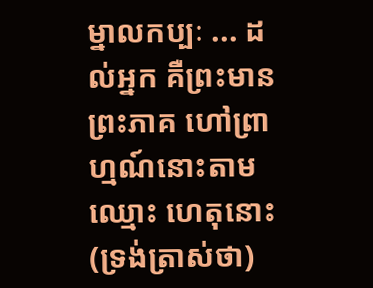ម្នាលកប្បៈ ... ដល់អ្នក គឺព្រះមានព្រះភាគ ហៅព្រាហ្មណ៍នោះតាមឈ្មោះ ហេតុនោះ (ទ្រង់ត្រាស់ថា)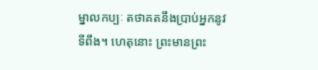ម្នាលកប្បៈ តថាគតនឹងប្រាប់អ្នកនូវទីពឹង។ ហេតុនោះ ព្រះមានព្រះ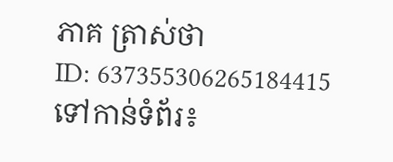ភាគ ត្រាស់ថា
ID: 637355306265184415
ទៅកាន់ទំព័រ៖